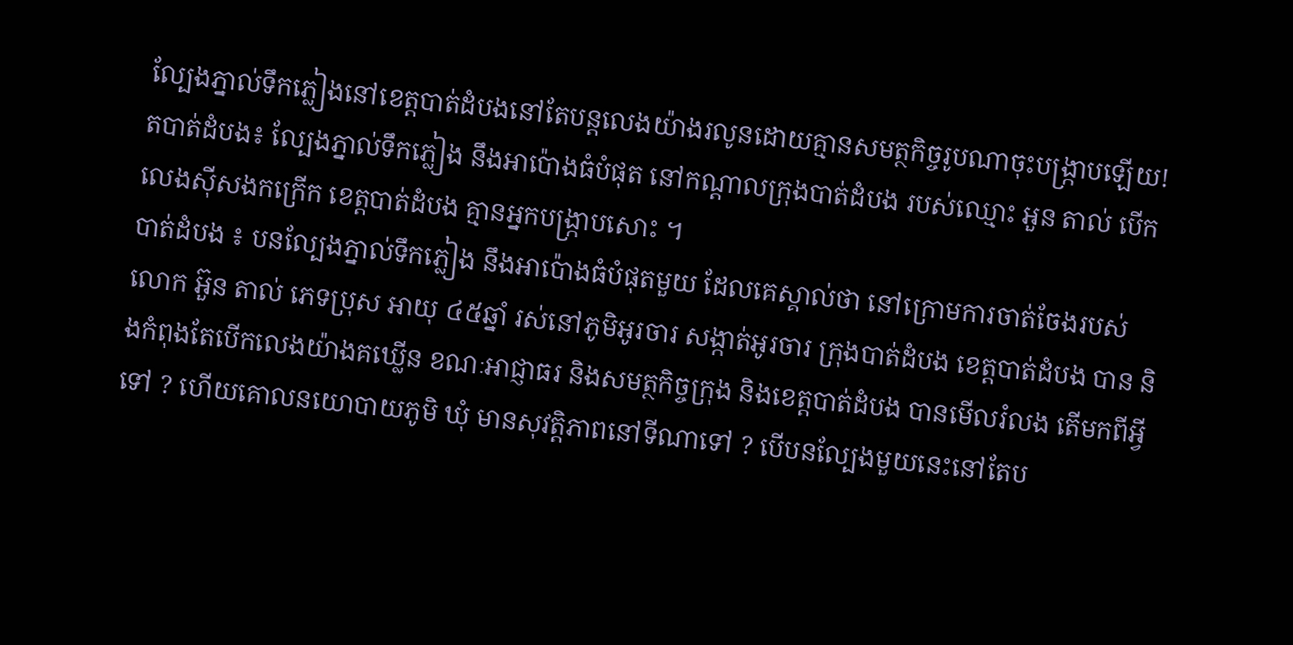ល្បែងភ្នាល់ទឹកភ្លៀងនៅខេត្តបាត់ដំបងនៅតែបន្តលេងយ៉ាងរលូនដោយគ្មានសមត្ថកិច្ចរូបណាចុះបង្រ្កាបឡើយ!
តបាត់ដំបង៖ ល្បែងភ្នាល់ទឹកភ្លៀង នឹងអាប៉ោងធំបំផុត នៅកណ្ដាលក្រុងបាត់ដំបង របស់ឈ្មោះ អួន តាល់ បើកលេងស៊ីសងកក្រើក ខេត្តបាត់ដំបង គ្មានអ្នកបង្រ្កាបសោះ ។
បាត់ដំបង ៖ បនល្បែងភ្នាល់ទឹកភ្លៀង នឹងអាប៉ោងធំបំផុតមួយ ដែលគេស្គាល់ថា នៅក្រោមការចាត់ចែងរបស់លោក អ៊ួន តាល់ ភេទប្រុស អាយុ ៤៥ឆ្នាំ រស់នៅភូមិអូរចារ សង្កាត់អូរចារ ក្រុងបាត់ដំបង ខេត្តបាត់ដំបង បាន និងកំពុងតែបើកលេងយ៉ាងគឃ្លើន ខណៈអាជ្ញាធរ និងសមត្ថកិច្ចក្រុង និងខេត្តបាត់ដំបង បានមើលរំលង តើមកពីអ្វីទៅ ? ហើយគោលនយោបាយភូមិ ឃុំ មានសុវត្តិភាពនៅទីណាទៅ ? បើបនល្បែងមួយនេះនៅតែប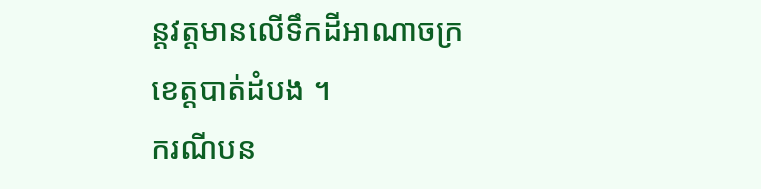ន្តវត្តមានលើទឹកដីអាណាចក្រខេត្តបាត់ដំបង ។
ករណីបន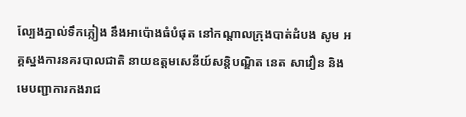ល្បែងភ្នាល់ទឹកភ្លៀង នឹងអាប៉ោងធំបំផុត នៅកណ្ដាលក្រុងបាត់ដំបង សូម អគ្គស្នងការនគរបាលជាតិ នាយឧត្តមសេនីយ៍សន្តិបណ្ឌិត នេត សាវឿន និងមេបញ្ជាការកងរាជ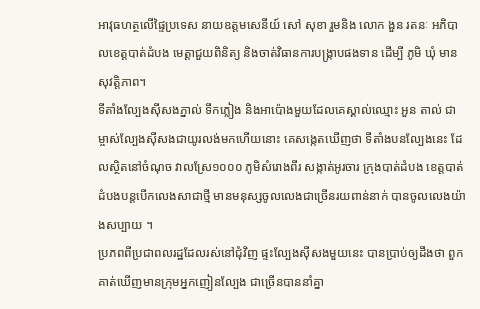អាវុធហត្ថលើផ្ទៃប្រទេស នាយឧត្តមសេនីយ៍ សៅ សុខា រួមនិង លោក ងួន រតនៈ អភិបាលខេត្តបាត់ដំបង មេត្តាជួយពិនិត្យ និងចាត់វិធានការបង្រ្កាបផងទាន ដើម្បី ភូមិ ឃុំ មានសុវត្តិភាព។
ទីតាំងល្បែងសុីសងភ្នាល់ ទឹកភ្លៀង និងអាប៉ោងមួយដែលគេស្គាល់ឈ្មោះ អួន តាល់ ជាម្ចាស់ល្បែងសុីសងជាយូរលង់មកហើយនោះ គេសង្កេតឃើញថា ទីតាំងបនល្បែងនេះ ដែលស្ថិតនៅចំណុច វាលស្រែ១០០០ ភូមិសំរោងពីរ សង្កាត់អូរចារ ក្រុងបាត់ដំបង ខេត្តបាត់ដំបងបន្តបើកលេងសាជាថ្មី មានមនុស្សចូលលេងជាច្រើនរយពាន់នាក់ បានចូលលេងយ៉ាងសប្បាយ ។
ប្រភពពីប្រជាពលរដ្ឋដែលរស់នៅជុំវិញ ផ្ទះល្បែងសុីសងមួយនេះ បានប្រាប់ឲ្យដឹងថា ពួកគាត់ឃើញមានក្រុមអ្នកញៀនល្បែង ជាច្រើនបាននាំគ្នា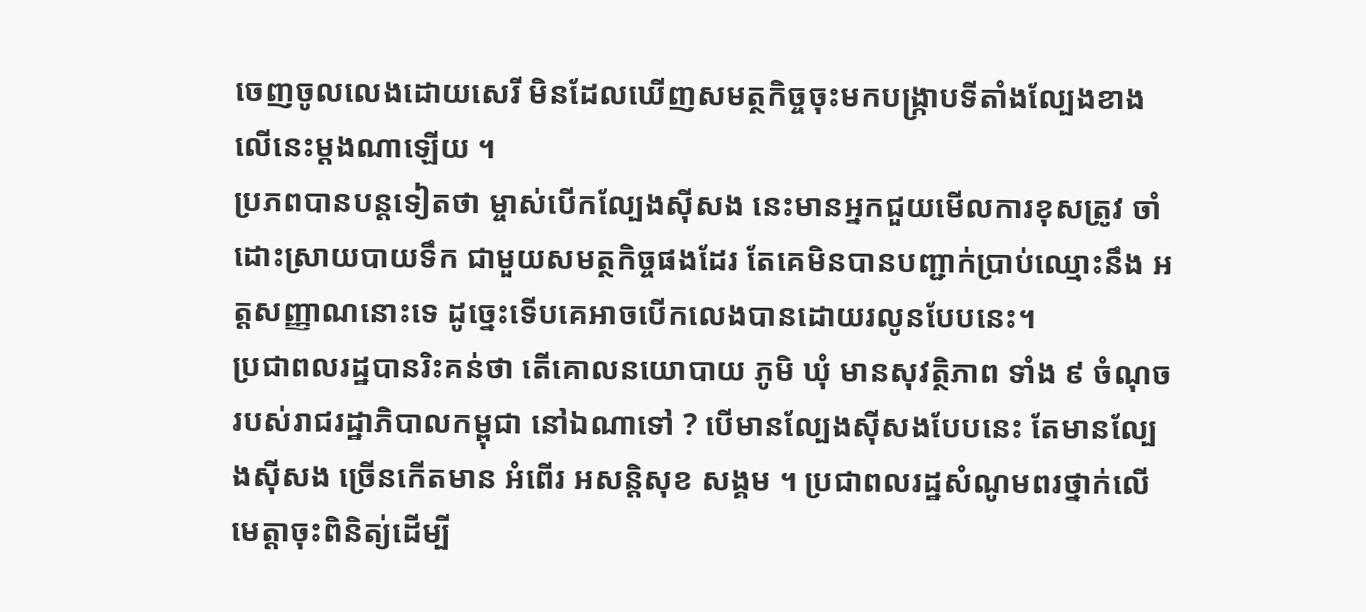ចេញចូលលេងដោយសេរី មិនដែលឃើញសមត្ថកិច្ចចុះមកបង្រ្កាបទីតាំងល្បែងខាងលើនេះម្ដងណាឡើយ ។
ប្រភពបានបន្តទៀតថា ម្ចាស់បើកល្បែងសុីសង នេះមានអ្នកជួយមើលការខុសត្រូវ ចាំដោះស្រាយបាយទឹក ជាមួយសមត្ថកិច្ចផងដែរ តែគេមិនបានបញ្ជាក់ប្រាប់ឈ្មោះនឹង អត្តសញ្ញាណនោះទេ ដូច្នេះទើបគេអាចបើកលេងបានដោយរលូនបែបនេះ។
ប្រជាពលរដ្ឋបានរិះគន់ថា តើគោលនយោបាយ ភូមិ ឃុំ មានសុវត្ថិភាព ទាំង ៩ ចំណុចរបស់រាជរដ្ឋាភិបាលកម្ពុជា នៅឯណាទៅ ? បើមានល្បែងសុីសងបែបនេះ តែមានល្បែងសុីសង ច្រើនកើតមាន អំពើរ អសន្តិសុខ សង្គម ។ ប្រជាពលរដ្ឋសំណូមពរថ្នាក់លើ មេត្តាចុះពិនិត្យ់ដើម្បី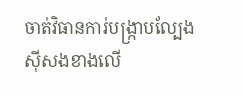ចាត់វិធានការ់បង្រ្កាបល្បែងសុីសងខាងលើ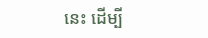នេះ ដើម្បី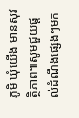ភូមិ ឃុំយេីង មានសុវត្ថិភាព៕សូមជួយផ្តល់ដំណឹងផ្សេងៗមក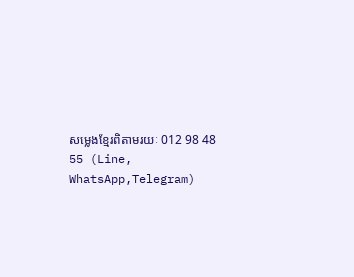សម្លេងខ្មែរពិតាមរយៈ 012 98 48 55 (Line, WhatsApp,Telegram)